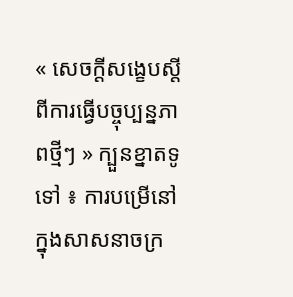« សេចក្ដីសង្ខេបស្ដីពីការធ្វើបច្ចុប្បន្នភាពថ្មីៗ » ក្បួនខ្នាតទូទៅ ៖ ការបម្រើនៅក្នុងសាសនាចក្រ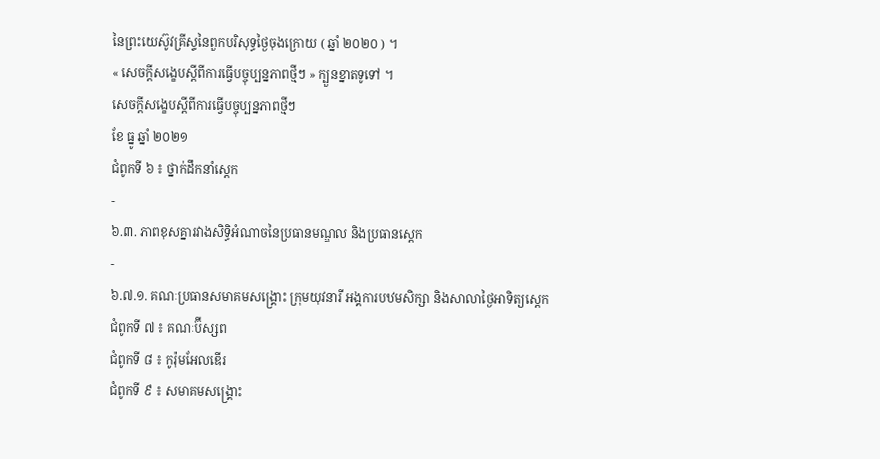នៃព្រះយេស៊ូវគ្រីស្ទនៃពួកបរិសុទ្ធថ្ងៃចុងក្រោយ ( ឆ្នាំ ២០២០ ) ។
« សេចក្ដីសង្ខេបស្ដីពីការធ្វើបច្ចុប្បន្នភាពថ្មីៗ » ក្បួនខ្នាតទូទៅ ។
សេចក្ដីសង្ខេបស្ដីពីការធ្វើបច្ចុប្បន្នភាពថ្មីៗ
ខែ ធ្នូ ឆ្នាំ ២០២១
ជំពូកទី ៦ ៖ ថ្នាក់ដឹកនាំស្តេក
-
៦.៣. ភាពខុសគ្នារវាងសិទ្ធិអំណាចនៃប្រធានមណ្ឌល និងប្រធានស្ដេក
-
៦.៧.១. គណៈប្រធានសមាគមសង្គ្រោះ ក្រុមយុវនារី អង្គការបឋមសិក្សា និងសាលាថ្ងៃអាទិត្យស្ដេក
ជំពូកទី ៧ ៖ គណៈប៊ីស្សព
ជំពូកទី ៨ ៖ កូរ៉ុមអែលឌើរ
ជំពូកទី ៩ ៖ សមាគមសង្គ្រោះ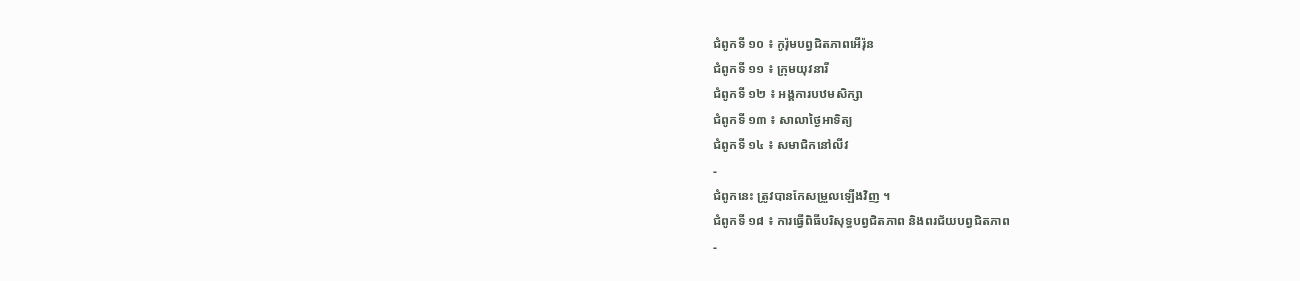ជំពូកទី ១០ ៖ កូរ៉ុមបព្វជិតភាពអើរ៉ុន
ជំពូកទី ១១ ៖ ក្រុមយុវនារី
ជំពូកទី ១២ ៖ អង្គការបឋមសិក្សា
ជំពូកទី ១៣ ៖ សាលាថ្ងៃអាទិត្យ
ជំពូកទី ១៤ ៖ សមាជិកនៅលីវ
-
ជំពូកនេះ ត្រូវបានកែសម្រួលឡើងវិញ ។
ជំពូកទី ១៨ ៖ ការធ្វើពិធីបរិសុទ្ធបព្វជិតភាព និងពរជ័យបព្វជិតភាព
-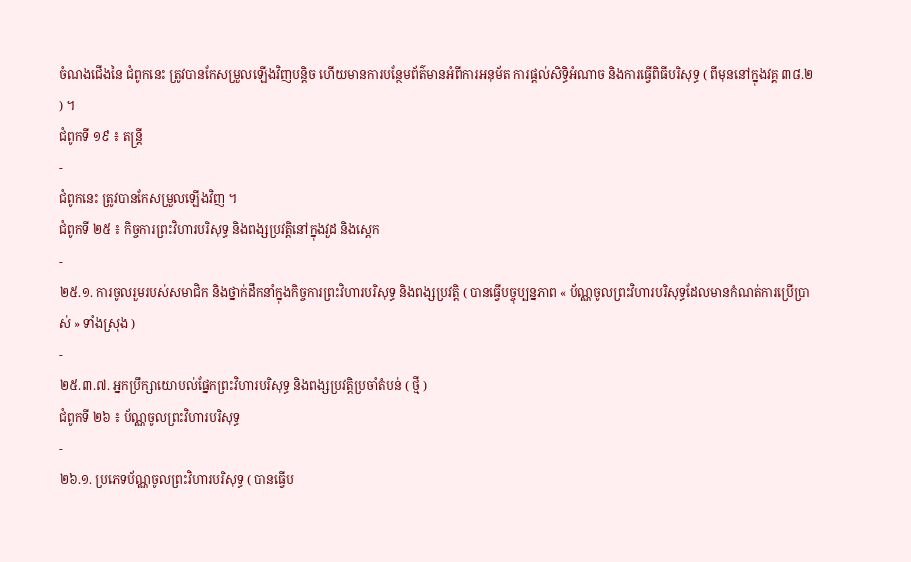ចំណងជើងនៃ ជំពូកនេះ ត្រូវបានកែសម្រួលឡើងវិញបន្ដិច ហើយមានការបន្ថែមព័ត៌មានអំពីការអនុម័ត ការផ្ដល់សិទ្ធិអំណាច និងការធ្វើពិធីបរិសុទ្ធ ( ពីមុននៅក្នុងវគ្គ ៣៨.២ ) ។
ជំពូកទី ១៩ ៖ តន្ដ្រី
-
ជំពូកនេះ ត្រូវបានកែសម្រួលឡើងវិញ ។
ជំពូកទី ២៥ ៖ កិច្ចការព្រះវិហារបរិសុទ្ធ និងពង្សប្រវត្តិនៅក្នុងវួដ និងស្តេក
-
២៥.១. ការចូលរួមរបស់សមាជិក និងថ្នាក់ដឹកនាំក្នុងកិច្ចការព្រះវិហារបរិសុទ្ធ និងពង្សប្រវត្តិ ( បានធ្វើបច្ចុប្បន្នភាព « ប័ណ្ណចូលព្រះវិហារបរិសុទ្ធដែលមានកំណត់ការប្រើប្រាស់ » ទាំងស្រុង )
-
២៥.៣.៧. អ្នកប្រឹក្សាយោបល់ផ្នែកព្រះវិហារបរិសុទ្ធ និងពង្សប្រវត្តិប្រចាំតំបន់ ( ថ្មី )
ជំពូកទី ២៦ ៖ ប័ណ្ណចូលព្រះវិហារបរិសុទ្ធ
-
២៦.១. ប្រភេទប័ណ្ណចូលព្រះវិហារបរិសុទ្ធ ( បានធ្វើប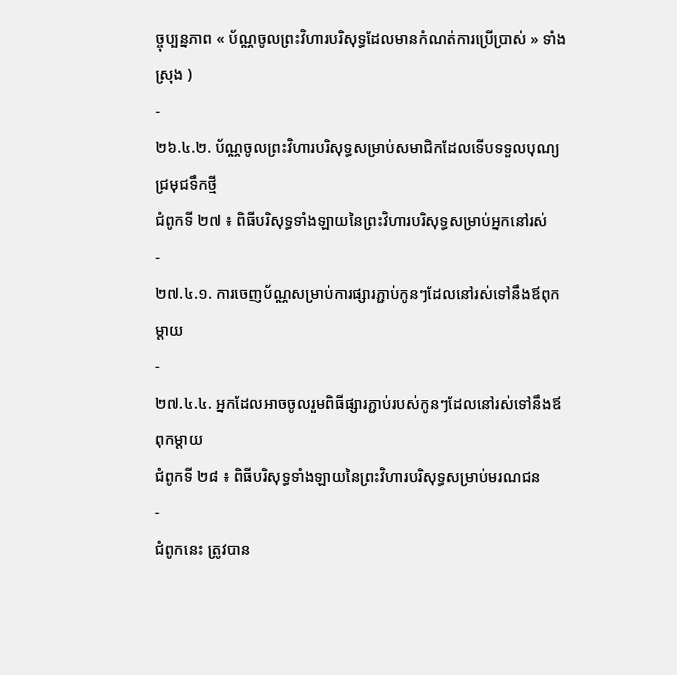ច្ចុប្បន្នភាព « ប័ណ្ណចូលព្រះវិហារបរិសុទ្ធដែលមានកំណត់ការប្រើប្រាស់ » ទាំងស្រុង )
-
២៦.៤.២. ប័ណ្ណចូលព្រះវិហារបរិសុទ្ធសម្រាប់សមាជិកដែលទើបទទួលបុណ្យជ្រមុជទឹកថ្មី
ជំពូកទី ២៧ ៖ ពិធីបរិសុទ្ធទាំងឡាយនៃព្រះវិហារបរិសុទ្ធសម្រាប់អ្នកនៅរស់
-
២៧.៤.១. ការចេញប័ណ្ណសម្រាប់ការផ្សារភ្ជាប់កូនៗដែលនៅរស់ទៅនឹងឪពុកម្តាយ
-
២៧.៤.៤. អ្នកដែលអាចចូលរួមពិធីផ្សារភ្ជាប់របស់កូនៗដែលនៅរស់ទៅនឹងឪពុកម្តាយ
ជំពូកទី ២៨ ៖ ពិធីបរិសុទ្ធទាំងឡាយនៃព្រះវិហារបរិសុទ្ធសម្រាប់មរណជន
-
ជំពូកនេះ ត្រូវបាន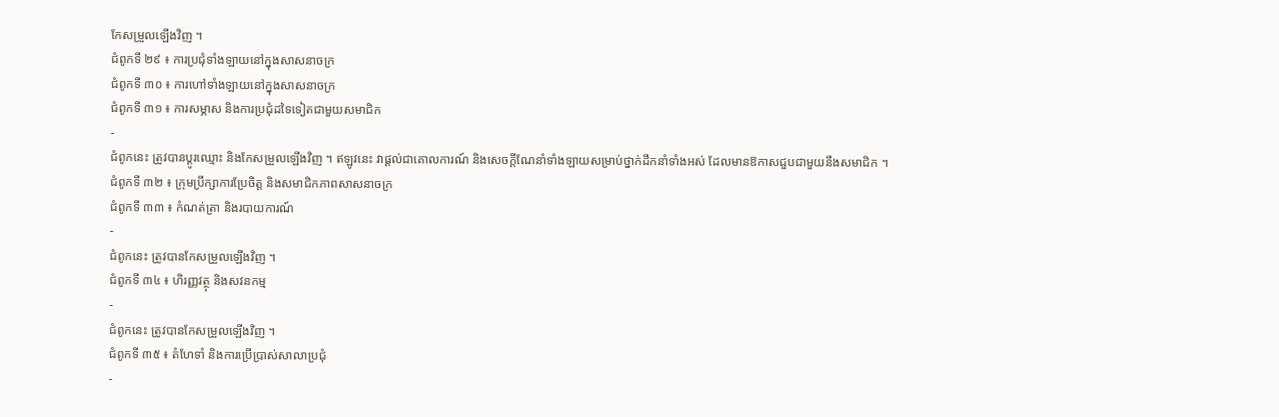កែសម្រួលឡើងវិញ ។
ជំពូកទី ២៩ ៖ ការប្រជុំទាំងឡាយនៅក្នុងសាសនាចក្រ
ជំពូកទី ៣០ ៖ ការហៅទាំងឡាយនៅក្នុងសាសនាចក្រ
ជំពូកទី ៣១ ៖ ការសម្ភាស និងការប្រជុំដទៃទៀតជាមួយសមាជិក
-
ជំពូកនេះ ត្រូវបានប្ដូរឈ្មោះ និងកែសម្រួលឡើងវិញ ។ ឥឡូវនេះ វាផ្ដល់ជាគោលការណ៍ និងសេចក្តីណែនាំទាំងឡាយសម្រាប់ថ្នាក់ដឹកនាំទាំងអស់ ដែលមានឱកាសជួបជាមួយនឹងសមាជិក ។
ជំពូកទី ៣២ ៖ ក្រុមប្រឹក្សាការប្រែចិត្ត និងសមាជិកភាពសាសនាចក្រ
ជំពូកទី ៣៣ ៖ កំណត់ត្រា និងរបាយការណ៍
-
ជំពូកនេះ ត្រូវបានកែសម្រួលឡើងវិញ ។
ជំពូកទី ៣៤ ៖ ហិរញ្ញវត្ថុ និងសវនកម្ម
-
ជំពូកនេះ ត្រូវបានកែសម្រួលឡើងវិញ ។
ជំពូកទី ៣៥ ៖ តំហែទាំ និងការប្រើប្រាស់សាលាប្រជុំ
-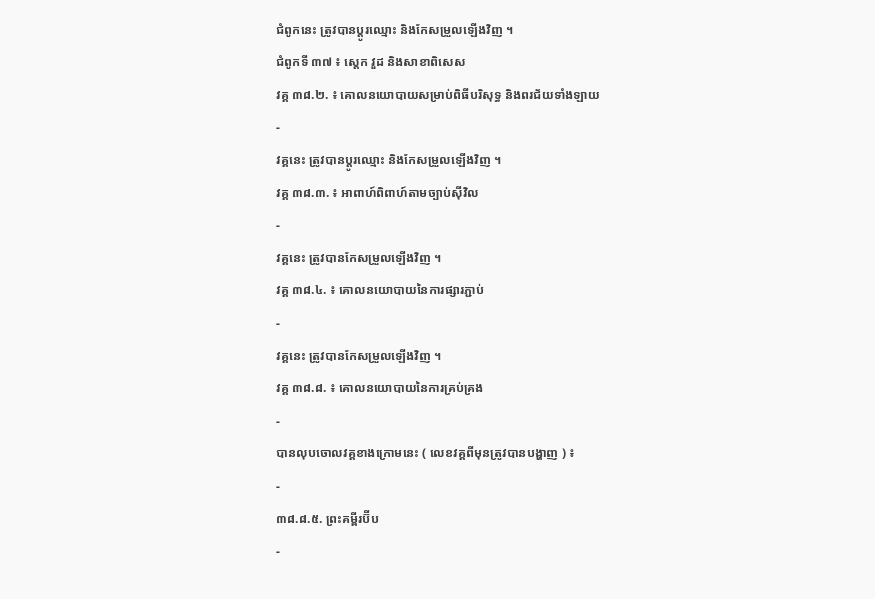ជំពូកនេះ ត្រូវបានប្ដូរឈ្មោះ និងកែសម្រួលឡើងវិញ ។
ជំពូកទី ៣៧ ៖ ស្ដេក វួដ និងសាខាពិសេស
វគ្គ ៣៨.២. ៖ គោលនយោបាយសម្រាប់ពិធីបរិសុទ្ធ និងពរជ័យទាំងឡាយ
-
វគ្គនេះ ត្រូវបានប្ដូរឈ្មោះ និងកែសម្រួលឡើងវិញ ។
វគ្គ ៣៨.៣. ៖ អាពាហ៍ពិពាហ៍តាមច្បាប់ស៊ីវិល
-
វគ្គនេះ ត្រូវបានកែសម្រួលឡើងវិញ ។
វគ្គ ៣៨.៤. ៖ គោលនយោបាយនៃការផ្សារភ្ជាប់
-
វគ្គនេះ ត្រូវបានកែសម្រួលឡើងវិញ ។
វគ្គ ៣៨.៨. ៖ គោលនយោបាយនៃការគ្រប់គ្រង
-
បានលុបចោលវគ្គខាងក្រោមនេះ ( លេខវគ្គពីមុនត្រូវបានបង្ហាញ ) ៖
-
៣៨.៨.៥. ព្រះគម្ពីរប៊ីប
-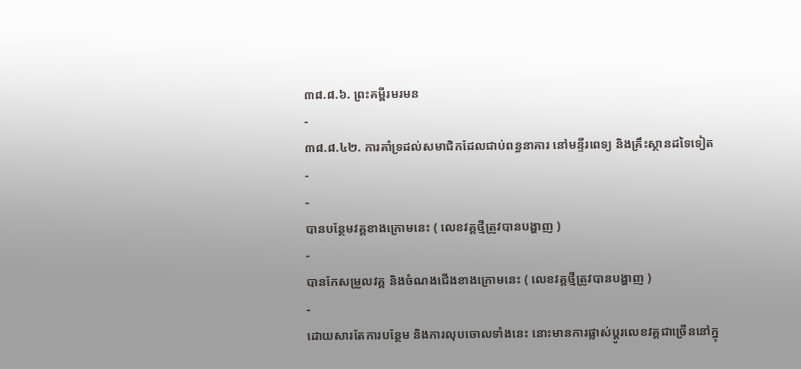៣៨.៨.៦. ព្រះគម្ពីរមរមន
-
៣៨.៨.៤២. ការគាំទ្រដល់សមាជិកដែលជាប់ពន្ធនាគារ នៅមន្ទីរពេទ្យ និងគ្រឹះស្ថានដទៃទៀត
-
-
បានបន្ថែមវគ្គខាងក្រោមនេះ ( លេខវគ្គថ្មីត្រូវបានបង្ហាញ )
-
បានកែសម្រួលវគ្គ និងចំណងជើងខាងក្រោមនេះ ( លេខវគ្គថ្មីត្រូវបានបង្ហាញ )
-
ដោយសារតែការបន្ថែម និងការលុបចោលទាំងនេះ នោះមានការផ្លាស់ប្ដូរលេខវគ្គជាច្រើននៅក្នុ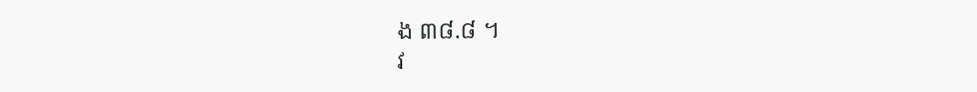ង ៣៨.៨ ។
វ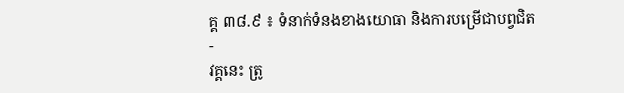គ្គ ៣៨.៩ ៖ ទំនាក់ទំនងខាងយោធា និងការបម្រើជាបព្វជិត
-
វគ្គនេះ ត្រូ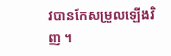វបានកែសម្រួលឡើងវិញ ។